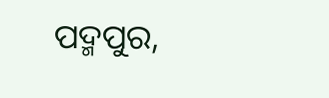ପଦ୍ମପୁର,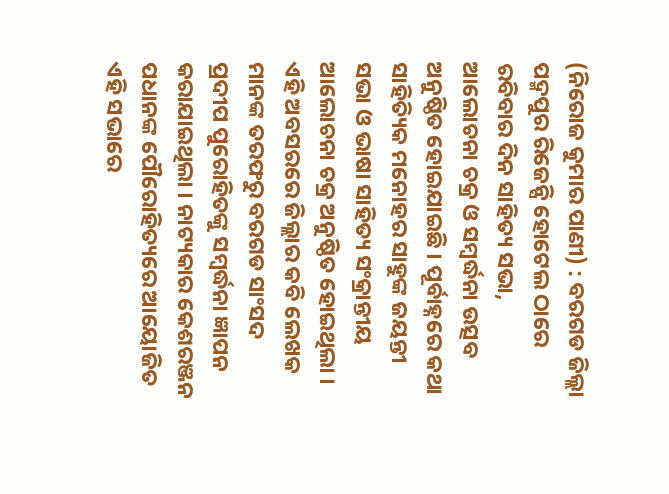(ନିରୋଜ କୁମାର ପାଣୀ) : ବରଗଡ ଜିଲ୍ଲା ପଦ୍ମପୁର ରିଜେନ୍ସି ହୋଟେଲ ଠାରେ ରବିବାର ଦିନ ସାହିତ୍ୟ ସଭା, ଆଲୋଚନା ଚକ୍ର ଓ ସମ୍ବର୍ଦ୍ଧନା ଉତ୍ସବ ଅନୁଷ୍ଠିତ ହୋଇଯାଇଛି । ପୂର୍ବାହ୍ନରେ କଥା ସାହିତ୍ୟିକ ମନୋହର ସାହୁଙ୍କ ଜୟନ୍ତୀ ସଭା ଓ ଭାଷା ସାହିତ୍ୟ ସଂକ୍ରାନ୍ତୀୟ ଆଲୋଚନା ଚକ୍ର ଅନୁଷ୍ଠିତ ହୋଇଥିଲା । ଏହି ଅବସରରେ ଜିଲ୍ଲାର କବି ଲେଖକ ମାନଙ୍କ ତରଫରୁ ବରଗଡ ସାଂସଦ ପ୍ରଦୀପ ପୁରୋହିତଙ୍କୁ ସମ୍ବର୍ଦ୍ଧନା ଜ୍ଞାପନ କରାଯାଇଥିଲା । ନାଟ୍ୟକାର କେଶରଞ୍ଜନ ପଧାନଙ୍କ ପୌରୋହିତ୍ୟରେ ଆୟୋଜିତ ଏହି ସଭାରେ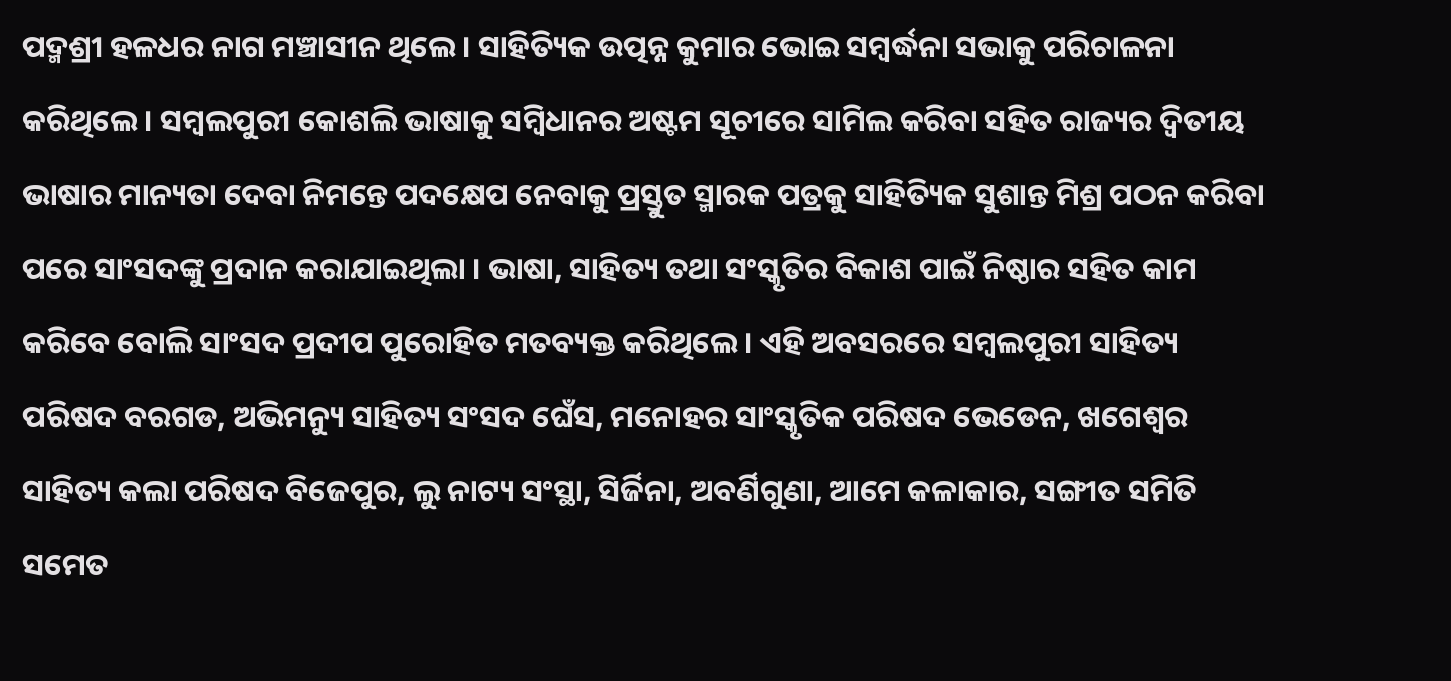ପଦ୍ମଶ୍ରୀ ହଳଧର ନାଗ ମଞ୍ଚାସୀନ ଥିଲେ । ସାହିତ୍ୟିକ ଉତ୍ପନ୍ନ କୁମାର ଭୋଇ ସମ୍ବର୍ଦ୍ଧନା ସଭାକୁ ପରିଚାଳନା କରିଥିଲେ । ସମ୍ବଲପୁରୀ କୋଶଲି ଭାଷାକୁ ସମ୍ବିଧାନର ଅଷ୍ଟମ ସୂଚୀରେ ସାମିଲ କରିବା ସହିତ ରାଜ୍ୟର ଦ୍ଵିତୀୟ ଭାଷାର ମାନ୍ୟତା ଦେବା ନିମନ୍ତେ ପଦକ୍ଷେପ ନେବାକୁ ପ୍ରସ୍ତୁତ ସ୍ମାରକ ପତ୍ରକୁ ସାହିତ୍ୟିକ ସୁଶାନ୍ତ ମିଶ୍ର ପଠନ କରିବା ପରେ ସାଂସଦଙ୍କୁ ପ୍ରଦାନ କରାଯାଇଥିଲା । ଭାଷା, ସାହିତ୍ୟ ତଥା ସଂସ୍କୃତିର ବିକାଶ ପାଇଁ ନିଷ୍ଠାର ସହିତ କାମ କରିବେ ବୋଲି ସାଂସଦ ପ୍ରଦୀପ ପୁରୋହିତ ମତବ୍ୟକ୍ତ କରିଥିଲେ । ଏହି ଅବସରରେ ସମ୍ବଲପୁରୀ ସାହିତ୍ୟ ପରିଷଦ ବରଗଡ, ଅଭିମନ୍ୟୁ ସାହିତ୍ୟ ସଂସଦ ଘେଁସ, ମନୋହର ସାଂସ୍କୃତିକ ପରିଷଦ ଭେଡେନ, ଖଗେଶ୍ୱର ସାହିତ୍ୟ କଲା ପରିଷଦ ବିଜେପୁର, ଲୁ ନାଟ୍ୟ ସଂସ୍ଥା, ସିର୍ଜିନା, ଅବର୍ଣିଗୁଣା, ଆମେ କଳାକାର, ସଙ୍ଗୀତ ସମିତି ସମେତ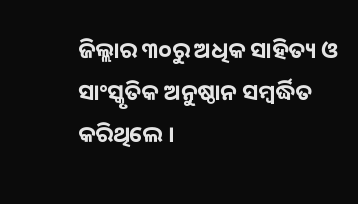ଜିଲ୍ଲାର ୩୦ରୁ ଅଧିକ ସାହିତ୍ୟ ଓ ସାଂସ୍କୃତିକ ଅନୁଷ୍ଠାନ ସମ୍ବର୍ଦ୍ଧିତ କରିଥିଲେ ।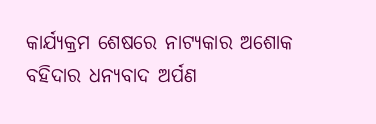କାର୍ଯ୍ୟକ୍ରମ ଶେଷରେ ନାଟ୍ୟକାର ଅଶୋକ ବହିଦାର ଧନ୍ୟବାଦ ଅର୍ପଣ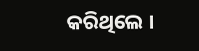କରିଥିଲେ ।